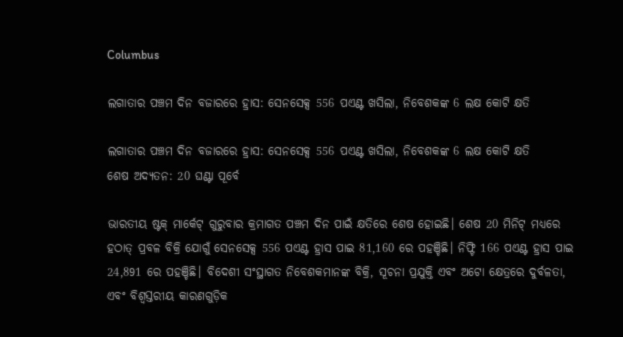Columbus

ଲଗାତାର ପଞ୍ଚମ ଦିନ ବଜାରରେ ହ୍ରାସ: ସେନସେକ୍ସ 556 ପଏଣ୍ଟ ଖସିଲା, ନିବେଶକଙ୍କ 6 ଲକ୍ଷ କୋଟି କ୍ଷତି

ଲଗାତାର ପଞ୍ଚମ ଦିନ ବଜାରରେ ହ୍ରାସ: ସେନସେକ୍ସ 556 ପଏଣ୍ଟ ଖସିଲା, ନିବେଶକଙ୍କ 6 ଲକ୍ଷ କୋଟି କ୍ଷତି
ଶେଷ ଅଦ୍ୟତନ: 20 ଘଣ୍ଟା ପୂର୍ବେ

ଭାରତୀୟ ଷ୍ଟକ୍ ମାର୍କେଟ୍ ଗୁରୁବାର କ୍ରମାଗତ ପଞ୍ଚମ ଦିନ ପାଇଁ କ୍ଷତିରେ ଶେଷ ହୋଇଛି। ଶେଷ 20 ମିନିଟ୍ ମଧ୍ୟରେ ହଠାତ୍ ପ୍ରବଳ ବିକ୍ରି ଯୋଗୁଁ ସେନସେକ୍ସ 556 ପଏଣ୍ଟ ହ୍ରାସ ପାଇ 81,160 ରେ ପହଞ୍ଚିଛି। ନିଫ୍ଟି 166 ପଏଣ୍ଟ ହ୍ରାସ ପାଇ 24,891 ରେ ପହଞ୍ଚିଛି। ବିଦେଶୀ ସଂସ୍ଥାଗତ ନିବେଶକମାନଙ୍କ ବିକ୍ରି, ସୂଚନା ପ୍ରଯୁକ୍ତି ଏବଂ ଅଟୋ କ୍ଷେତ୍ରରେ ଦୁର୍ବଳତା, ଏବଂ ବିଶ୍ୱସ୍ତରୀୟ କାରଣଗୁଡ଼ିକ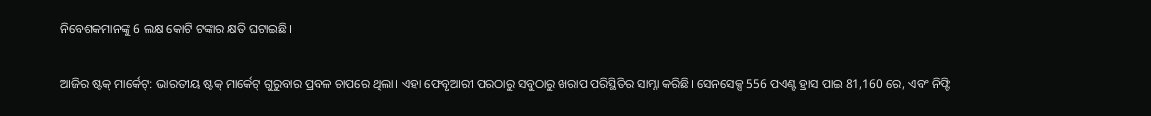ନିବେଶକମାନଙ୍କୁ 6 ଲକ୍ଷ କୋଟି ଟଙ୍କାର କ୍ଷତି ଘଟାଇଛି।

ଆଜିର ଷ୍ଟକ୍ ମାର୍କେଟ୍: ଭାରତୀୟ ଷ୍ଟକ୍ ମାର୍କେଟ୍ ଗୁରୁବାର ପ୍ରବଳ ଚାପରେ ଥିଲା। ଏହା ଫେବୃଆରୀ ପରଠାରୁ ସବୁଠାରୁ ଖରାପ ପରିସ୍ଥିତିର ସାମ୍ନା କରିଛି। ସେନସେକ୍ସ 556 ପଏଣ୍ଟ ହ୍ରାସ ପାଇ 81,160 ରେ, ଏବଂ ନିଫ୍ଟି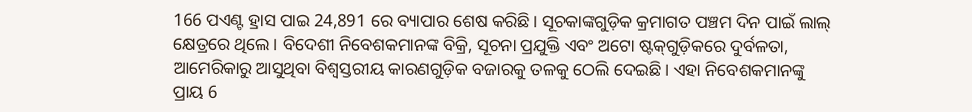166 ପଏଣ୍ଟ ହ୍ରାସ ପାଇ 24,891 ରେ ବ୍ୟାପାର ଶେଷ କରିଛି। ସୂଚକାଙ୍କଗୁଡ଼ିକ କ୍ରମାଗତ ପଞ୍ଚମ ଦିନ ପାଇଁ ଲାଲ୍ କ୍ଷେତ୍ରରେ ଥିଲେ। ବିଦେଶୀ ନିବେଶକମାନଙ୍କ ବିକ୍ରି, ସୂଚନା ପ୍ରଯୁକ୍ତି ଏବଂ ଅଟୋ ଷ୍ଟକ୍‌ଗୁଡ଼ିକରେ ଦୁର୍ବଳତା, ଆମେରିକାରୁ ଆସୁଥିବା ବିଶ୍ୱସ୍ତରୀୟ କାରଣଗୁଡ଼ିକ ବଜାରକୁ ତଳକୁ ଠେଲି ଦେଇଛି। ଏହା ନିବେଶକମାନଙ୍କୁ ପ୍ରାୟ 6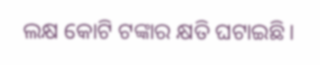ଲକ୍ଷ କୋଟି ଟଙ୍କାର କ୍ଷତି ଘଟାଇଛି।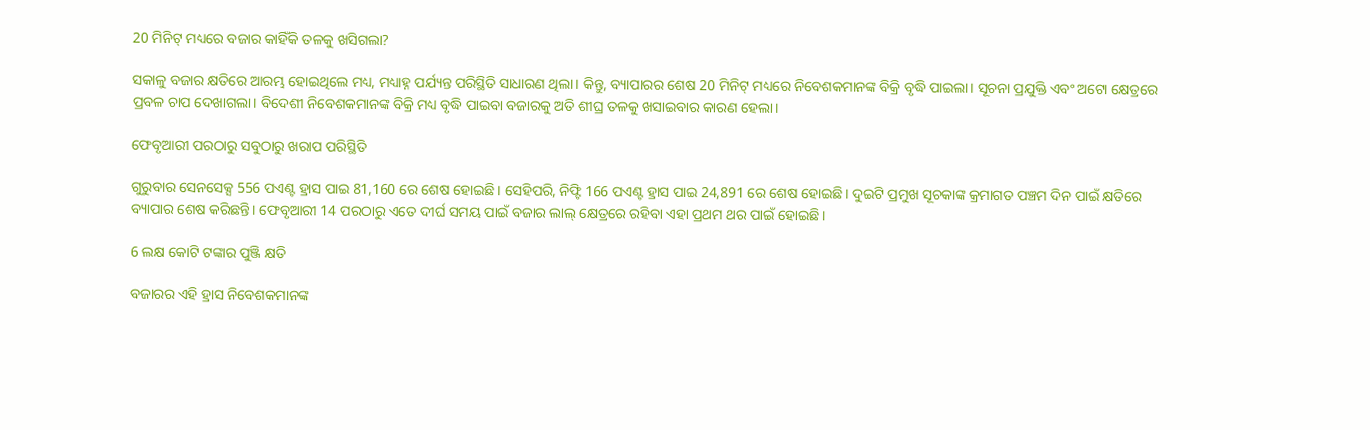20 ମିନିଟ୍ ମଧ୍ୟରେ ବଜାର କାହିଁକି ତଳକୁ ଖସିଗଲା?

ସକାଳୁ ବଜାର କ୍ଷତିରେ ଆରମ୍ଭ ହୋଇଥିଲେ ମଧ୍ୟ, ମଧ୍ୟାହ୍ନ ପର୍ଯ୍ୟନ୍ତ ପରିସ୍ଥିତି ସାଧାରଣ ଥିଲା। କିନ୍ତୁ, ବ୍ୟାପାରର ଶେଷ 20 ମିନିଟ୍ ମଧ୍ୟରେ ନିବେଶକମାନଙ୍କ ବିକ୍ରି ବୃଦ୍ଧି ପାଇଲା। ସୂଚନା ପ୍ରଯୁକ୍ତି ଏବଂ ଅଟୋ କ୍ଷେତ୍ରରେ ପ୍ରବଳ ଚାପ ଦେଖାଗଲା। ବିଦେଶୀ ନିବେଶକମାନଙ୍କ ବିକ୍ରି ମଧ୍ୟ ବୃଦ୍ଧି ପାଇବା ବଜାରକୁ ଅତି ଶୀଘ୍ର ତଳକୁ ଖସାଇବାର କାରଣ ହେଲା।

ଫେବୃଆରୀ ପରଠାରୁ ସବୁଠାରୁ ଖରାପ ପରିସ୍ଥିତି

ଗୁରୁବାର ସେନସେକ୍ସ 556 ପଏଣ୍ଟ ହ୍ରାସ ପାଇ 81,160 ରେ ଶେଷ ହୋଇଛି। ସେହିପରି, ନିଫ୍ଟି 166 ପଏଣ୍ଟ ହ୍ରାସ ପାଇ 24,891 ରେ ଶେଷ ହୋଇଛି। ଦୁଇଟି ପ୍ରମୁଖ ସୂଚକାଙ୍କ କ୍ରମାଗତ ପଞ୍ଚମ ଦିନ ପାଇଁ କ୍ଷତିରେ ବ୍ୟାପାର ଶେଷ କରିଛନ୍ତି। ଫେବୃଆରୀ 14 ପରଠାରୁ ଏତେ ଦୀର୍ଘ ସମୟ ପାଇଁ ବଜାର ଲାଲ୍ କ୍ଷେତ୍ରରେ ରହିବା ଏହା ପ୍ରଥମ ଥର ପାଇଁ ହୋଇଛି।

6 ଲକ୍ଷ କୋଟି ଟଙ୍କାର ପୁଞ୍ଜି କ୍ଷତି

ବଜାରର ଏହି ହ୍ରାସ ନିବେଶକମାନଙ୍କ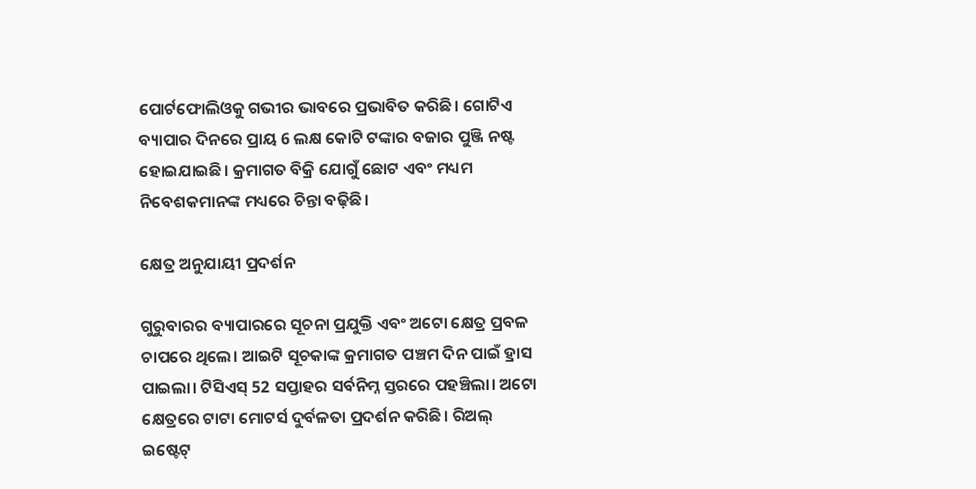ପୋର୍ଟଫୋଲିଓକୁ ଗଭୀର ଭାବରେ ପ୍ରଭାବିତ କରିଛି। ଗୋଟିଏ ବ୍ୟାପାର ଦିନରେ ପ୍ରାୟ 6 ଲକ୍ଷ କୋଟି ଟଙ୍କାର ବଜାର ପୁଞ୍ଜି ନଷ୍ଟ ହୋଇଯାଇଛି। କ୍ରମାଗତ ବିକ୍ରି ଯୋଗୁଁ ଛୋଟ ଏବଂ ମଧ୍ୟମ ନିବେଶକମାନଙ୍କ ମଧ୍ୟରେ ଚିନ୍ତା ବଢ଼ିଛି।

କ୍ଷେତ୍ର ଅନୁଯାୟୀ ପ୍ରଦର୍ଶନ

ଗୁରୁବାରର ବ୍ୟାପାରରେ ସୂଚନା ପ୍ରଯୁକ୍ତି ଏବଂ ଅଟୋ କ୍ଷେତ୍ର ପ୍ରବଳ ଚାପରେ ଥିଲେ। ଆଇଟି ସୂଚକାଙ୍କ କ୍ରମାଗତ ପଞ୍ଚମ ଦିନ ପାଇଁ ହ୍ରାସ ପାଇଲା। ଟିସିଏସ୍ 52 ସପ୍ତାହର ସର୍ବନିମ୍ନ ସ୍ତରରେ ପହଞ୍ଚିଲା। ଅଟୋ କ୍ଷେତ୍ରରେ ଟାଟା ମୋଟର୍ସ ଦୁର୍ବଳତା ପ୍ରଦର୍ଶନ କରିଛି। ରିଅଲ୍ ଇଷ୍ଟେଟ୍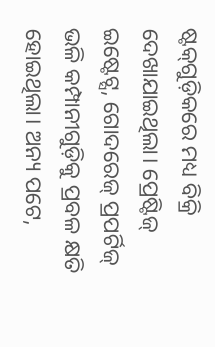ଷ୍ଟକ୍‌ଗୁଡ଼ିକରେ ମଧ୍ୟ ବିକ୍ରି ଦେଖାଯାଇଥିଲା। ପ୍ରେଷ୍ଟିଜ୍ ଇଷ୍ଟେଟ୍ସ, ଗୋଦରେଜ୍ ପ୍ରପର୍ଟିଜ୍ ଭଳି କମ୍ପାନୀଗୁଡ଼ିକୁ ପ୍ରବଳ କ୍ଷତି ହୋଇଥିଲା। ଅନ୍ୟ ପଟେ,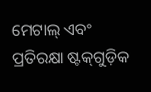ମେଟାଲ୍ ଏବଂ ପ୍ରତିରକ୍ଷା ଷ୍ଟକ୍‌ଗୁଡ଼ିକ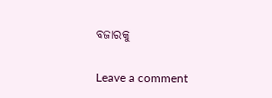ବଜାରକୁ

Leave a comment